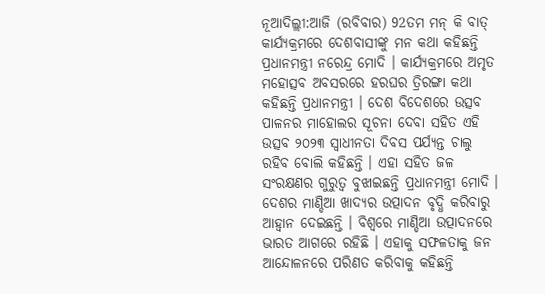ନୂଆଦିଲ୍ଲୀ:ଆଜି (ରବିବାର) 92ତମ ମନ୍ କି ବାତ୍ କାର୍ଯ୍ୟକ୍ରମରେ ଦେଶବାସୀଙ୍କୁ ମନ କଥା କହିଛନ୍ତି ପ୍ରଧାନମନ୍ତ୍ରୀ ନରେନ୍ଦ୍ର ମୋଦି । କାର୍ଯ୍ୟକ୍ରମରେ ଅମୃତ ମହୋତ୍ସବ ଅବସରରେ ହରଘର ତ୍ରିରଙ୍ଗା କଥା କହିଛନ୍ତି ପ୍ରଧାନମନ୍ତ୍ରୀ । ଦେଶ ବିଦେଶରେ ଉତ୍ସବ ପାଳନର ମାହୋଲର ସୂଚନା ଦେବା ସହିତ ଏହି ଉତ୍ସବ ୨୦୨୩ ସ୍ବାଧୀନତା ଦିବସ ପର୍ଯ୍ୟନ୍ତ ଚାଲୁ ରହିବ ବୋଲି କହିଛନ୍ତି । ଏହା ସହିତ ଜଳ ସଂରକ୍ଷଣର ଗୁରୁତ୍ବ ବୁଝାଇଛନ୍ତି ପ୍ରଧାନମନ୍ତ୍ରୀ ମୋଦି । ଦେଶର ମାଣ୍ଡିଆ ଖାଦ୍ୟର ଉତ୍ପାଦନ ବୃଦ୍ଧି କରିବାରୁ ଆହ୍ବାନ ଦେଇଛନ୍ତି । ବିଶ୍ବରେ ମାଣ୍ଡିଆ ଉତ୍ପାଦନରେ ଭାରତ ଆଗରେ ରହିଛି । ଏହାକୁ ସଫଳତାକୁ ଜନ ଆନ୍ଦୋଳନରେ ପରିଣତ କରିବାକୁ କହିଛନ୍ତି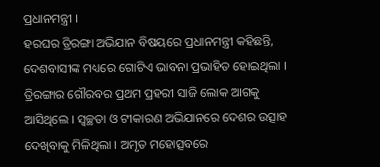ପ୍ରଧାନମନ୍ତ୍ରୀ ।
ହରଘର ତ୍ରିରଙ୍ଗା ଅଭିଯାନ ବିଷୟରେ ପ୍ରଧାନମନ୍ତ୍ରୀ କହିଛନ୍ତି, ଦେଶବାସୀଙ୍କ ମଧ୍ୟରେ ଗୋଟିଏ ଭାବନା ପ୍ରଭାହିତ ହୋଇଥିଲା । ତ୍ରିରଙ୍ଗାର ଗୌରବର ପ୍ରଥମ ପ୍ରହରୀ ସାଜି ଲୋକ ଆଗକୁ ଆସିଥିଲେ । ସ୍ବଚ୍ଛତା ଓ ଟୀକାରଣ ଅଭିଯାନରେ ଦେଶର ଉତ୍ସାହ ଦେଖିବାକୁ ମିଳିଥିଲା । ଅମୃତ ମହୋତ୍ସବରେ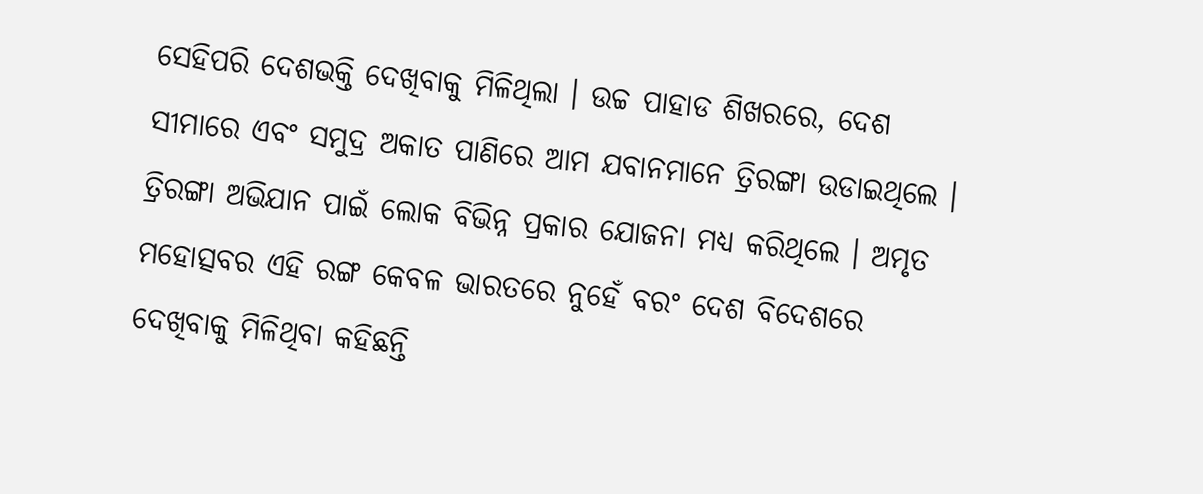ସେହିପରି ଦେଶଭକ୍ତି ଦେଖିବାକୁ ମିଳିଥିଲା । ଉଚ୍ଚ ପାହାଡ ଶିଖରରେ, ଦେଶ ସୀମାରେ ଏବଂ ସମୁଦ୍ର ଅକାତ ପାଣିରେ ଆମ ଯବାନମାନେ ତ୍ରିରଙ୍ଗା ଉଡାଇଥିଲେ । ତ୍ରିରଙ୍ଗା ଅଭିଯାନ ପାଇଁ ଲୋକ ବିଭିନ୍ନ ପ୍ରକାର ଯୋଜନା ମଧ୍ୟ କରିଥିଲେ । ଅମୃତ ମହୋତ୍ସବର ଏହି ରଙ୍ଗ କେବଳ ଭାରତରେ ନୁହେଁ ବରଂ ଦେଶ ବିଦେଶରେ ଦେଖିବାକୁ ମିଳିଥିବା କହିଛନ୍ତି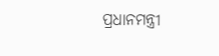ପ୍ରଧାନମନ୍ତ୍ରୀ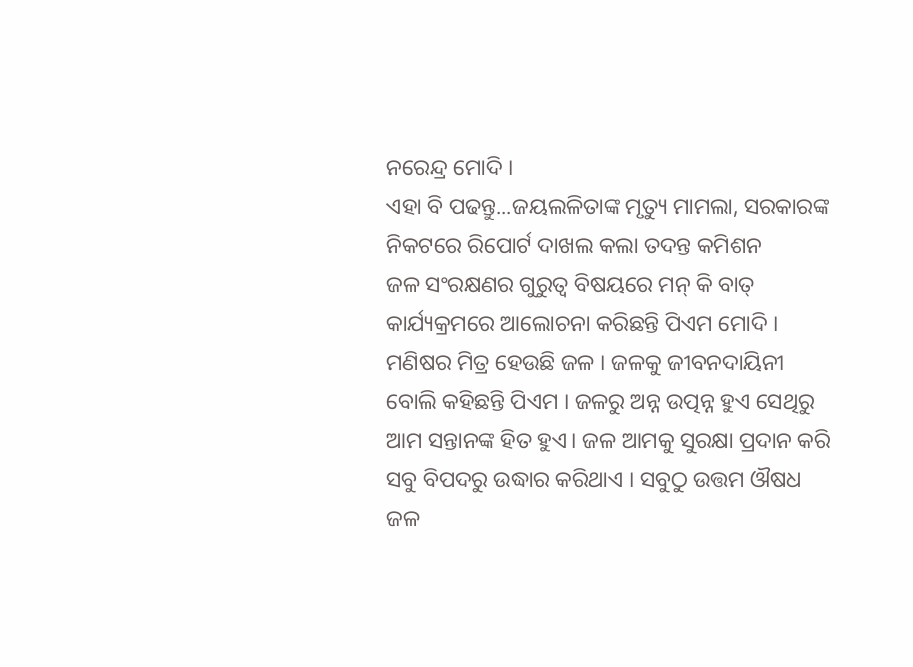ନରେନ୍ଦ୍ର ମୋଦି ।
ଏହା ବି ପଢନ୍ତୁ...ଜୟଲଳିତାଙ୍କ ମୃତ୍ୟୁ ମାମଲା, ସରକାରଙ୍କ ନିକଟରେ ରିପୋର୍ଟ ଦାଖଲ କଲା ତଦନ୍ତ କମିଶନ
ଜଳ ସଂରକ୍ଷଣର ଗୁରୁତ୍ବ ବିଷୟରେ ମନ୍ କି ବାତ୍ କାର୍ଯ୍ୟକ୍ରମରେ ଆଲୋଚନା କରିଛନ୍ତି ପିଏମ ମୋଦି । ମଣିଷର ମିତ୍ର ହେଉଛି ଜଳ । ଜଳକୁ ଜୀବନଦାୟିନୀ ବୋଲି କହିଛନ୍ତି ପିଏମ । ଜଳରୁ ଅନ୍ନ ଉତ୍ପନ୍ନ ହୁଏ ସେଥିରୁ ଆମ ସନ୍ତାନଙ୍କ ହିତ ହୁଏ। ଜଳ ଆମକୁ ସୁରକ୍ଷା ପ୍ରଦାନ କରି ସବୁ ବିପଦରୁ ଉଦ୍ଧାର କରିଥାଏ । ସବୁଠୁ ଉତ୍ତମ ଔଷଧ ଜଳ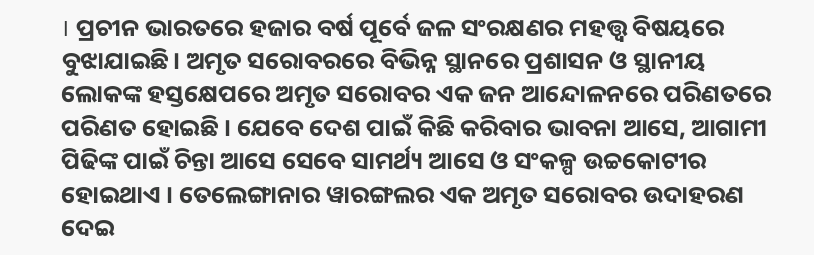। ପ୍ରଚୀନ ଭାରତରେ ହଜାର ବର୍ଷ ପୂର୍ବେ ଜଳ ସଂରକ୍ଷଣର ମହତ୍ତ୍ବ ବିଷୟରେ ବୁଝାଯାଇଛି। ଅମୃତ ସରୋବରରେ ବିଭିନ୍ନ ସ୍ଥାନରେ ପ୍ରଶାସନ ଓ ସ୍ଥାନୀୟ ଲୋକଙ୍କ ହସ୍ତକ୍ଷେପରେ ଅମୃତ ସରୋବର ଏକ ଜନ ଆନ୍ଦୋଳନରେ ପରିଣତରେ ପରିଣତ ହୋଇଛି । ଯେବେ ଦେଶ ପାଇଁ କିଛି କରିବାର ଭାବନା ଆସେ, ଆଗାମୀ ପିଢିଙ୍କ ପାଇଁ ଚିନ୍ତା ଆସେ ସେବେ ସାମର୍ଥ୍ୟ ଆସେ ଓ ସଂକଳ୍ପ ଉଚ୍ଚକୋଟୀର ହୋଇଥାଏ । ତେଲେଙ୍ଗାନାର ୱାରଙ୍ଗଲର ଏକ ଅମୃତ ସରୋବର ଉଦାହରଣ ଦେଇ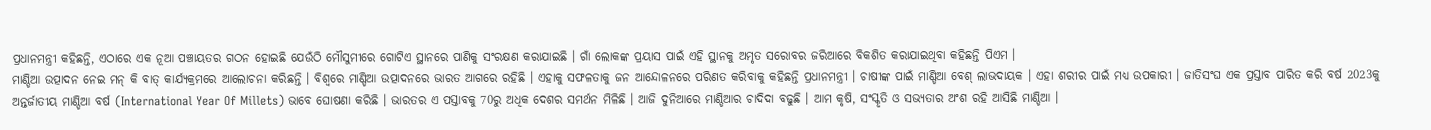ପ୍ରଧାନମନ୍ତ୍ରୀ କହିଛନ୍ତି, ଏଠାରେ ଏକ ନୂଆ ପଞ୍ଚାୟତର ଗଠନ ହୋଇଛି ଯେଉଁଠି ମୌସୁମୀରେ ଗୋଟିଏ ସ୍ଥାନରେ ପାଣିକୁ ସଂରକ୍ଷଣ କରାଯାଇଛି । ଗାଁ ଲୋକଙ୍କ ପ୍ରୟାସ ପାଇଁ ଏହି ସ୍ଥାନକୁ ଅମୃତ ସରୋବର ଜରିଆରେ ବିକଶିତ କରାଯାଇଥିବା କହିଛନ୍ତି ପିଏମ ।
ମାଣ୍ଡିଆ ଉତ୍ପାଦନ ନେଇ ମନ୍ କି ବାତ୍ କାର୍ଯ୍ୟକ୍ରମରେ ଆଲୋଚନା କରିଛନ୍ତି । ବିଶ୍ବରେ ମାଣ୍ଡିଆ ଉତ୍ପାଦନରେ ଭାରତ ଆଗରେ ରହିଛି । ଏହାକୁ ସଫଳତାକୁ ଜନ ଆନ୍ଦୋଳନରେ ପରିଣତ କରିବାକୁ କହିଛନ୍ତି ପ୍ରଧାନମନ୍ତ୍ରୀ । ଚାଷୀଙ୍କ ପାଇଁ ମାଣ୍ଡିଆ ବେଶ୍ ଲାଭଦାୟକ । ଏହା ଶରୀର ପାଇଁ ମଧ୍ୟ ଉପକାରୀ । ଜାତିସଂଘ ଏକ ପ୍ରସ୍ତାବ ପାରିତ କରି ବର୍ଷ 2023କୁ ଅନ୍ତର୍ଜାତୀୟ ମାଣ୍ଡିଆ ବର୍ଷ (International Year Of Millets) ଭାବେ ଘୋଷଣା କରିଛି । ଭାରତର ଏ ପସ୍ତାବକୁ 70ରୁ ଅଧିକ ଦେଶର ସମର୍ଥନ ମିଳିଛି । ଆଜି ଦୁନିଆରେ ମାଣ୍ଡିଆର ଚାଦିଦା ବଢୁଛି । ଆମ କୃଷି, ସଂସ୍କୃତି ଓ ସଭ୍ୟତାର ଅଂଶ ରହି ଆସିଛି ମାଣ୍ଡିଆ ।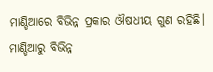ମାଣ୍ଡିଆରେ ବିଭିନ୍ନ ପ୍ରକାର ଔଷଧୀୟ ଗୁଣ ରହିଛି। ମାଣ୍ଡିଆରୁ ବିଭିନ୍ନ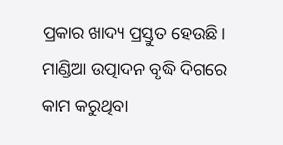ପ୍ରକାର ଖାଦ୍ୟ ପ୍ରସ୍ତୁତ ହେଉଛି। ମାଣ୍ଡିଆ ଉତ୍ପାଦନ ବୃଦ୍ଧି ଦିଗରେ କାମ କରୁଥିବା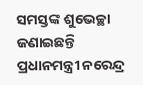ସମସ୍ତଙ୍କ ଶୁଭେଚ୍ଛା ଜଣାଇଛନ୍ତି ପ୍ରଧାନମନ୍ତ୍ରୀ ନରେନ୍ଦ୍ର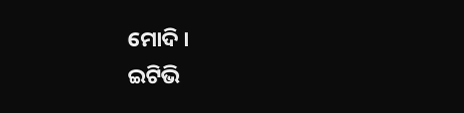ମୋଦି ।
ଇଟିଭି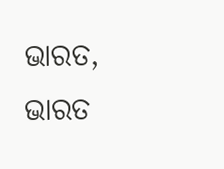ଭାରତ, ଭାରତ